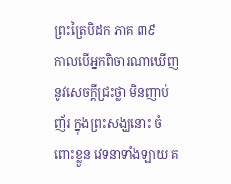ព្រះត្រៃបិដក ភាគ ៣៩
កាលបើអ្នកពិចារណាឃើញ នូវសេចក្ដីជ្រះថ្លា មិនញាប់ញ័រ ក្នុងព្រះសង្ឃនោះ ចំពោះខ្លួន វេទនាទាំងឡាយ គ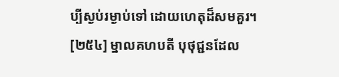ប្បីស្ងប់រម្ងាប់ទៅ ដោយហេតុដ៏សមគួរ។
[២៥៤] ម្នាលគហបតី បុថុជ្ជនដែល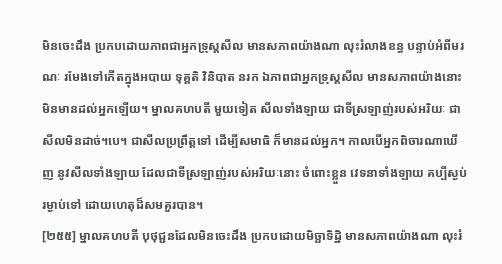មិនចេះដឹង ប្រកបដោយភាពជាអ្នកទ្រុស្តសីល មានសភាពយ៉ាងណា លុះរំលាងខន្ធ បន្ទាប់អំពីមរណៈ រមែងទៅកើតក្នុងអបាយ ទុគ្គតិ វិនិបាត នរក ឯភាពជាអ្នកទ្រុស្តសីល មានសភាពយ៉ាងនោះ មិនមានដល់អ្នកឡើយ។ ម្នាលគហបតី មួយទៀត សីលទាំងឡាយ ជាទីស្រឡាញ់របស់អរិយៈ ជាសីលមិនដាច់។បេ។ ជាសីលប្រព្រឹត្តទៅ ដើម្បីសមាធិ ក៏មានដល់អ្នក។ កាលបើអ្នកពិចារណាឃើញ នូវសីលទាំងឡាយ ដែលជាទីស្រឡាញ់របស់អរិយៈនោះ ចំពោះខ្លួន វេទនាទាំងឡាយ គប្បីស្ងប់រម្ងាប់ទៅ ដោយហេតុដ៏សមគួរបាន។
[២៥៥] ម្នាលគហបតី បុថុជ្ជនដែលមិនចេះដឹង ប្រកបដោយមិច្ឆាទិដ្ឋិ មានសភាពយ៉ាងណា លុះរំ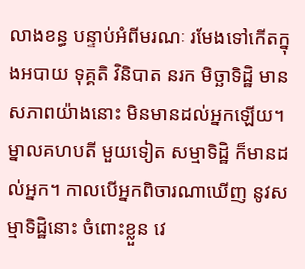លាងខន្ធ បន្ទាប់អំពីមរណៈ រមែងទៅកើតក្នុងអបាយ ទុគ្គតិ វិនិបាត នរក មិច្ឆាទិដ្ឋិ មានសភាពយ៉ាងនោះ មិនមានដល់អ្នកឡើយ។ ម្នាលគហបតី មួយទៀត សម្មាទិដ្ឋិ ក៏មានដល់អ្នក។ កាលបើអ្នកពិចារណាឃើញ នូវសម្មាទិដ្ឋិនោះ ចំពោះខ្លួន វេ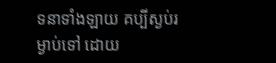ទនាទាំងឡាយ គប្បីស្ងប់រម្ងាប់ទៅ ដោយ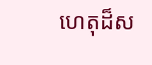ហេតុដ៏ស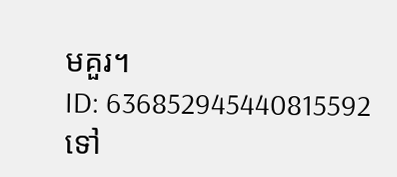មគួរ។
ID: 636852945440815592
ទៅ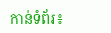កាន់ទំព័រ៖